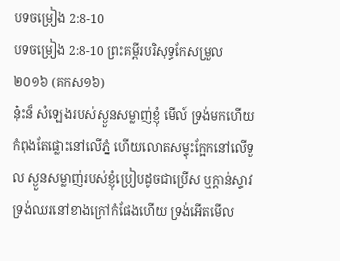បទចម្រៀង 2:8-10
បទចម្រៀង 2:8-10 ព្រះគម្ពីរបរិសុទ្ធកែសម្រួល ២០១៦ (គកស១៦)
ន៎ុះន៏ សំឡេងរបស់ស្ងួនសម្លាញ់ខ្ញុំ មើល៍ ទ្រង់មកហើយ កំពុងតែផ្លោះនៅលើភ្នំ ហើយលោតសម្ទុះក្អែកនៅលើទួល ស្ងួនសម្លាញ់របស់ខ្ញុំប្រៀបដូចជាប្រើស ឬក្តាន់ស្ទាវ ទ្រង់ឈរនៅខាងក្រៅកំផែងហើយ ទ្រង់អើតមើល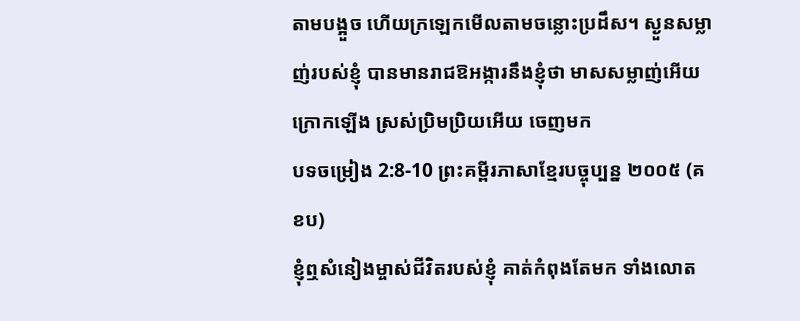តាមបង្អួច ហើយក្រឡេកមើលតាមចន្លោះប្រដឹស។ ស្ងួនសម្លាញ់របស់ខ្ញុំ បានមានរាជឱអង្ការនឹងខ្ញុំថា មាសសម្លាញ់អើយ ក្រោកឡើង ស្រស់ប្រិមប្រិយអើយ ចេញមក
បទចម្រៀង 2:8-10 ព្រះគម្ពីរភាសាខ្មែរបច្ចុប្បន្ន ២០០៥ (គខប)
ខ្ញុំឮសំនៀងម្ចាស់ជីវិតរបស់ខ្ញុំ គាត់កំពុងតែមក ទាំងលោត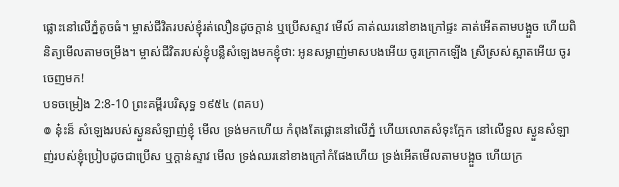ផ្លោះនៅលើភ្នំតូចធំ។ ម្ចាស់ជីវិតរបស់ខ្ញុំរត់លឿនដូចក្ដាន់ ឬប្រើសស្ទាវ មើល៍ គាត់ឈរនៅខាងក្រៅផ្ទះ គាត់អើតតាមបង្អួច ហើយពិនិត្យមើលតាមចម្រឹង។ ម្ចាស់ជីវិតរបស់ខ្ញុំបន្លឺសំឡេងមកខ្ញុំថា: អូនសម្លាញ់មាសបងអើយ ចូរក្រោកឡើង ស្រីស្រស់ស្អាតអើយ ចូរចេញមក!
បទចម្រៀង 2:8-10 ព្រះគម្ពីរបរិសុទ្ធ ១៩៥៤ (ពគប)
៙ នុ៎ះន៏ សំឡេងរបស់ស្ងួនសំឡាញ់ខ្ញុំ មើល ទ្រង់មកហើយ កំពុងតែផ្លោះនៅលើភ្នំ ហើយលោតសំទុះក្អែក នៅលើទួល ស្ងួនសំឡាញ់របស់ខ្ញុំប្រៀបដូចជាប្រើស ឬក្តាន់ស្ទាវ មើល ទ្រង់ឈរនៅខាងក្រៅកំផែងហើយ ទ្រង់អើតមើលតាមបង្អួច ហើយក្រ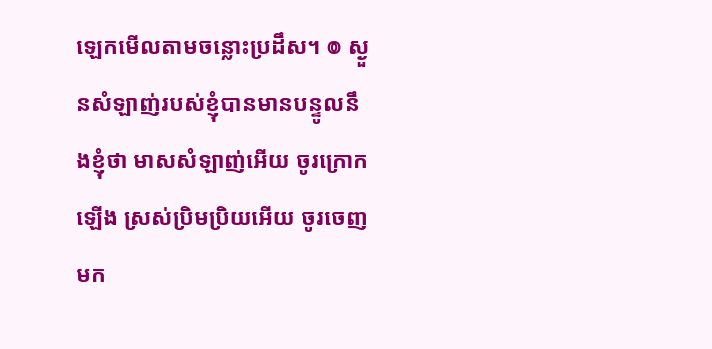ឡេកមើលតាមចន្លោះប្រដឹស។ ៙ ស្ងួនសំឡាញ់របស់ខ្ញុំបានមានបន្ទូលនឹងខ្ញុំថា មាសសំឡាញ់អើយ ចូរក្រោកឡើង ស្រស់ប្រិមប្រិយអើយ ចូរចេញមក